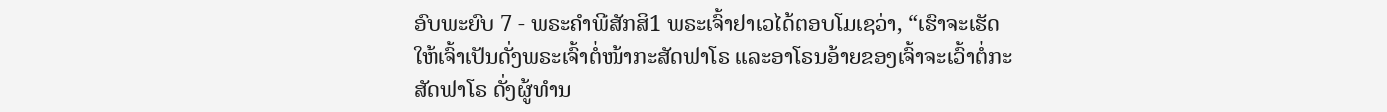ອົບພະຍົບ 7 - ພຣະຄຳພີສັກສິ1 ພຣະເຈົ້າຢາເວໄດ້ຕອບໂມເຊວ່າ, “ເຮົາຈະເຮັດໃຫ້ເຈົ້າເປັນດັ່ງພຣະເຈົ້າຕໍ່ໜ້າກະສັດຟາໂຣ ແລະອາໂຣນອ້າຍຂອງເຈົ້າຈະເວົ້າຕໍ່ກະສັດຟາໂຣ ດັ່ງຜູ້ທຳນ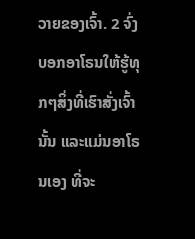ວາຍຂອງເຈົ້າ. 2 ຈົ່ງບອກອາໂຣນໃຫ້ຮູ້ທຸກໆສິ່ງທີ່ເຮົາສັ່ງເຈົ້ານັ້ນ ແລະແມ່ນອາໂຣນເອງ ທີ່ຈະ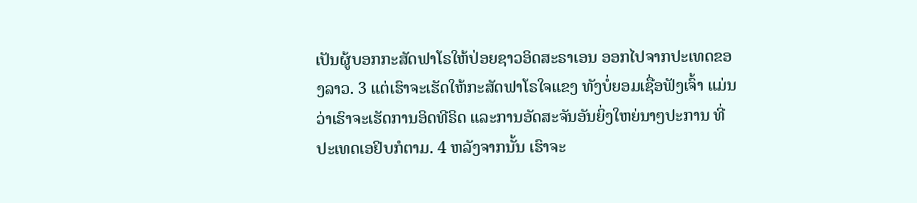ເປັນຜູ້ບອກກະສັດຟາໂຣໃຫ້ປ່ອຍຊາວອິດສະຣາເອນ ອອກໄປຈາກປະເທດຂອງລາວ. 3 ແຕ່ເຮົາຈະເຮັດໃຫ້ກະສັດຟາໂຣໃຈແຂງ ທັງບໍ່ຍອມເຊື່ອຟັງເຈົ້າ ແມ່ນວ່າເຮົາຈະເຮັດການອິດທີຣິດ ແລະການອັດສະຈັນອັນຍິ່ງໃຫຍ່ນາໆປະການ ທີ່ປະເທດເອຢິບກໍຕາມ. 4 ຫລັງຈາກນັ້ນ ເຮົາຈະ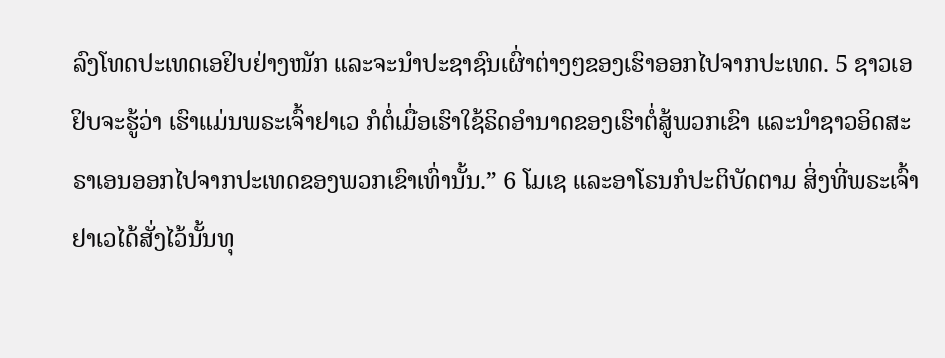ລົງໂທດປະເທດເອຢິບຢ່າງໜັກ ແລະຈະນຳປະຊາຊົນເຜົ່າຕ່າງໆຂອງເຮົາອອກໄປຈາກປະເທດ. 5 ຊາວເອຢິບຈະຮູ້ວ່າ ເຮົາແມ່ນພຣະເຈົ້າຢາເວ ກໍຕໍ່ເມື່ອເຮົາໃຊ້ຣິດອຳນາດຂອງເຮົາຕໍ່ສູ້ພວກເຂົາ ແລະນຳຊາວອິດສະຣາເອນອອກໄປຈາກປະເທດຂອງພວກເຂົາເທົ່ານັ້ນ.” 6 ໂມເຊ ແລະອາໂຣນກໍປະຕິບັດຕາມ ສິ່ງທີ່ພຣະເຈົ້າຢາເວໄດ້ສັ່ງໄວ້ນັ້ນທຸ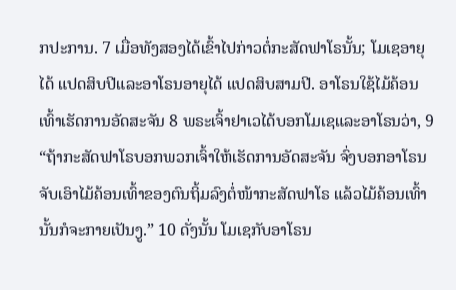ກປະການ. 7 ເມື່ອທັງສອງໄດ້ເຂົ້າໄປກ່າວຕໍ່ກະສັດຟາໂຣນັ້ນ; ໂມເຊອາຍຸໄດ້ ແປດສິບປີແລະອາໂຣນອາຍຸໄດ້ ແປດສິບສາມປີ. ອາໂຣນໃຊ້ໄມ້ຄ້ອນເທົ້າເຮັດການອັດສະຈັນ 8 ພຣະເຈົ້າຢາເວໄດ້ບອກໂມເຊແລະອາໂຣນວ່າ, 9 “ຖ້າກະສັດຟາໂຣບອກພວກເຈົ້າໃຫ້ເຮັດການອັດສະຈັນ ຈົ່ງບອກອາໂຣນຈັບເອົາໄມ້ຄ້ອນເທົ້າຂອງຕົນຖິ້ມລົງຕໍ່ໜ້າກະສັດຟາໂຣ ແລ້ວໄມ້ຄ້ອນເທົ້ານັ້ນກໍຈະກາຍເປັນງູ.” 10 ດັ່ງນັ້ນ ໂມເຊກັບອາໂຣນ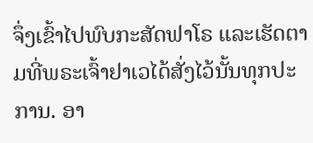ຈຶ່ງເຂົ້າໄປພົບກະສັດຟາໂຣ ແລະເຮັດຕາມທີ່ພຣະເຈົ້າຢາເວໄດ້ສັ່ງໄວ້ນັ້ນທຸກປະການ. ອາ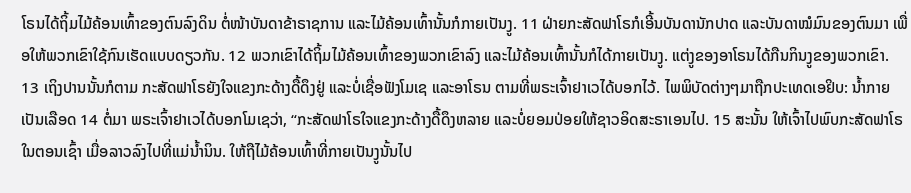ໂຣນໄດ້ຖິ້ມໄມ້ຄ້ອນເທົ້າຂອງຕົນລົງດິນ ຕໍ່ໜ້າບັນດາຂ້າຣາຊການ ແລະໄມ້ຄ້ອນເທົ້ານັ້ນກໍກາຍເປັນງູ. 11 ຝ່າຍກະສັດຟາໂຣກໍເອີ້ນບັນດານັກປາດ ແລະບັນດາໝໍມົນຂອງຕົນມາ ເພື່ອໃຫ້ພວກເຂົາໃຊ້ກົນເຮັດແບບດຽວກັນ. 12 ພວກເຂົາໄດ້ຖິ້ມໄມ້ຄ້ອນເທົ້າຂອງພວກເຂົາລົງ ແລະໄມ້ຄ້ອນເທົ້ານັ້ນກໍໄດ້ກາຍເປັນງູ. ແຕ່ງູຂອງອາໂຣນໄດ້ກືນກິນງູຂອງພວກເຂົາ. 13 ເຖິງປານນັ້ນກໍຕາມ ກະສັດຟາໂຣຍັງໃຈແຂງກະດ້າງດື້ດຶງຢູ່ ແລະບໍ່ເຊື່ອຟັງໂມເຊ ແລະອາໂຣນ ຕາມທີ່ພຣະເຈົ້າຢາເວໄດ້ບອກໄວ້. ໄພພິບັດຕ່າງໆມາຖືກປະເທດເອຢິບ: ນໍ້າກາຍເປັນເລືອດ 14 ຕໍ່ມາ ພຣະເຈົ້າຢາເວໄດ້ບອກໂມເຊວ່າ, “ກະສັດຟາໂຣໃຈແຂງກະດ້າງດື້ດຶງຫລາຍ ແລະບໍ່ຍອມປ່ອຍໃຫ້ຊາວອິດສະຣາເອນໄປ. 15 ສະນັ້ນ ໃຫ້ເຈົ້າໄປພົບກະສັດຟາໂຣໃນຕອນເຊົ້າ ເມື່ອລາວລົງໄປທີ່ແມ່ນໍ້ານິນ. ໃຫ້ຖືໄມ້ຄ້ອນເທົ້າທີ່ກາຍເປັນງູນັ້ນໄປ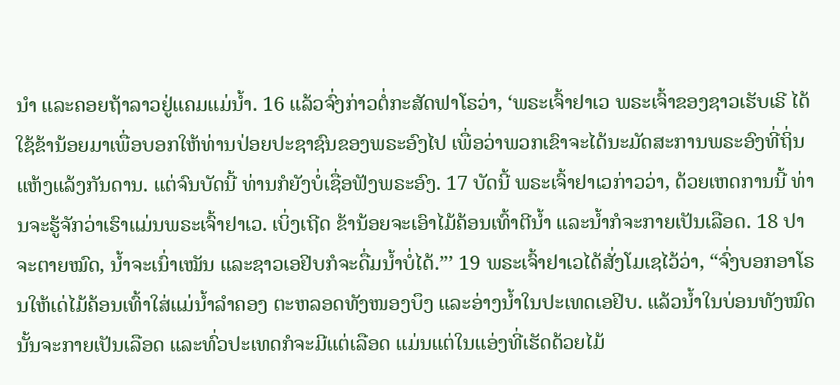ນຳ ແລະຄອຍຖ້າລາວຢູ່ແຄມແມ່ນໍ້າ. 16 ແລ້ວຈົ່ງກ່າວຕໍ່ກະສັດຟາໂຣວ່າ, ‘ພຣະເຈົ້າຢາເວ ພຣະເຈົ້າຂອງຊາວເຮັບເຣີ ໄດ້ໃຊ້ຂ້ານ້ອຍມາເພື່ອບອກໃຫ້ທ່ານປ່ອຍປະຊາຊົນຂອງພຣະອົງໄປ ເພື່ອວ່າພວກເຂົາຈະໄດ້ນະມັດສະການພຣະອົງທີ່ຖິ່ນແຫ້ງແລ້ງກັນດານ. ແຕ່ຈົນບັດນີ້ ທ່ານກໍຍັງບໍ່ເຊື່ອຟັງພຣະອົງ. 17 ບັດນີ້ ພຣະເຈົ້າຢາເວກ່າວວ່າ, ດ້ວຍເຫດການນີ້ ທ່ານຈະຮູ້ຈັກວ່າເຮົາແມ່ນພຣະເຈົ້າຢາເວ. ເບິ່ງເຖີດ ຂ້ານ້ອຍຈະເອົາໄມ້ຄ້ອນເທົ້າຕີນໍ້າ ແລະນໍ້າກໍຈະກາຍເປັນເລືອດ. 18 ປາຈະຕາຍໝົດ, ນໍ້າຈະເນົ່າເໝັນ ແລະຊາວເອຢິບກໍຈະດື່ມນໍ້າບໍ່ໄດ້.”’ 19 ພຣະເຈົ້າຢາເວໄດ້ສັ່ງໂມເຊໄວ້ວ່າ, “ຈົ່ງບອກອາໂຣນໃຫ້ເດ່ໄມ້ຄ້ອນເທົ້າໃສ່ແມ່ນໍ້າລຳຄອງ ຕະຫລອດທັງໜອງບຶງ ແລະອ່າງນໍ້າໃນປະເທດເອຢິບ. ແລ້ວນໍ້າໃນບ່ອນທັງໝົດນັ້ນຈະກາຍເປັນເລືອດ ແລະທົ່ວປະເທດກໍຈະມີແຕ່ເລືອດ ແມ່ນແຕ່ໃນແອ່ງທີ່ເຮັດດ້ວຍໄມ້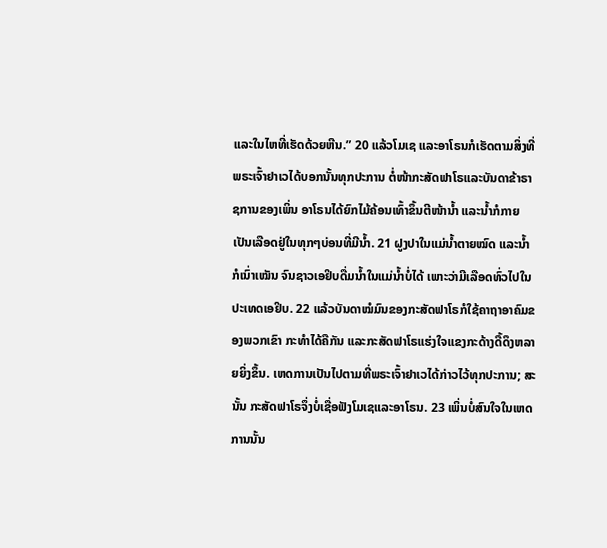ແລະໃນໄຫທີ່ເຮັດດ້ວຍຫີນ.” 20 ແລ້ວໂມເຊ ແລະອາໂຣນກໍເຮັດຕາມສິ່ງທີ່ພຣະເຈົ້າຢາເວໄດ້ບອກນັ້ນທຸກປະການ ຕໍ່ໜ້າກະສັດຟາໂຣແລະບັນດາຂ້າຣາຊການຂອງເພິ່ນ ອາໂຣນໄດ້ຍົກໄມ້ຄ້ອນເທົ້າຂຶ້ນຕີໜ້ານໍ້າ ແລະນໍ້າກໍກາຍເປັນເລືອດຢູ່ໃນທຸກໆບ່ອນທີ່ມີນໍ້າ. 21 ຝູງປາໃນແມ່ນໍ້າຕາຍໝົດ ແລະນໍ້າກໍເນົ່າເໝັນ ຈົນຊາວເອຢິບດື່ມນໍ້າໃນແມ່ນໍ້າບໍ່ໄດ້ ເພາະວ່າມີເລືອດທົ່ວໄປໃນປະເທດເອຢິບ. 22 ແລ້ວບັນດາໝໍມົນຂອງກະສັດຟາໂຣກໍໃຊ້ຄາຖາອາຄົມຂອງພວກເຂົາ ກະທຳໄດ້ຄືກັນ ແລະກະສັດຟາໂຣແຮ່ງໃຈແຂງກະດ້າງດື້ດຶງຫລາຍຍິ່ງຂຶ້ນ. ເຫດການເປັນໄປຕາມທີ່ພຣະເຈົ້າຢາເວໄດ້ກ່າວໄວ້ທຸກປະການ; ສະນັ້ນ ກະສັດຟາໂຣຈຶ່ງບໍ່ເຊື່ອຟັງໂມເຊແລະອາໂຣນ. 23 ເພິ່ນບໍ່ສົນໃຈໃນເຫດການນັ້ນ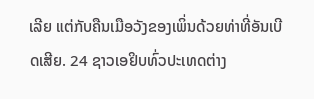ເລີຍ ແຕ່ກັບຄືນເມືອວັງຂອງເພິ່ນດ້ວຍທ່າທີ່ອັນເບີດເສີຍ. 24 ຊາວເອຢິບທົ່ວປະເທດຕ່າງ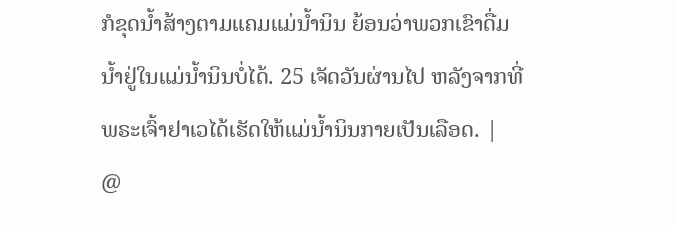ກໍຂຸດນໍ້າສ້າງຕາມແຄມແມ່ນໍ້ານິນ ຍ້ອນວ່າພວກເຂົາດື່ມນໍ້າຢູ່ໃນແມ່ນໍ້ານິນບໍ່ໄດ້. 25 ເຈັດວັນຜ່ານໄປ ຫລັງຈາກທີ່ພຣະເຈົ້າຢາເວໄດ້ເຮັດໃຫ້ແມ່ນໍ້ານິນກາຍເປັນເລືອດ. |
@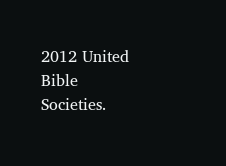2012 United Bible Societies.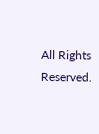All Rights Reserved.